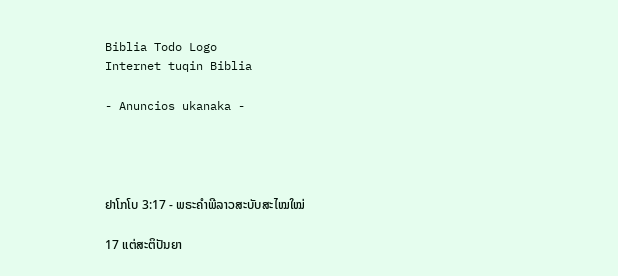Biblia Todo Logo
Internet tuqin Biblia

- Anuncios ukanaka -




ຢາໂກໂບ 3:17 - ພຣະຄຳພີລາວສະບັບສະໄໝໃໝ່

17 ແຕ່ສະຕິປັນຍາ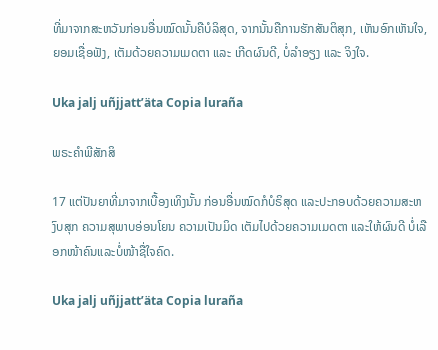ທີ່ມາຈາກສະຫວັນກ່ອນອື່ນໝົດນັ້ນຄືບໍລິສຸດ, ຈາກນັ້ນຄືການຮັກສັນຕິສຸກ, ເຫັນອົກເຫັນໃຈ, ຍອມເຊື່ອຟັງ, ເຕັມດ້ວຍຄວາມເມດຕາ ແລະ ເກີດຜົນດີ, ບໍ່ລໍາອຽງ ແລະ ຈິງໃຈ.

Uka jalj uñjjattʼäta Copia luraña

ພຣະຄຳພີສັກສິ

17 ແຕ່ປັນຍາທີ່ມາຈາກເບື້ອງເທິງນັ້ນ ກ່ອນອື່ນໝົດກໍບໍຣິສຸດ ແລະປະກອບດ້ວຍຄວາມສະຫງົບສຸກ ຄວາມສຸພາບອ່ອນໂຍນ ຄວາມເປັນມິດ ເຕັມໄປດ້ວຍຄວາມເມດຕາ ແລະໃຫ້ຜົນດີ ບໍ່ເລືອກໜ້າຄົນແລະບໍ່ໜ້າຊື່ໃຈຄົດ.

Uka jalj uñjjattʼäta Copia luraña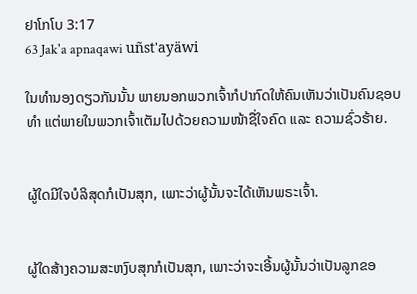ຢາໂກໂບ 3:17
63 Jak'a apnaqawi uñst'ayäwi

ໃນທຳນອງດຽວກັນນັ້ນ ພາຍນອກພວກເຈົ້າກໍປາກົດໃຫ້ຄົນເຫັນວ່າເປັນຄົນຊອບທຳ ແຕ່ພາຍໃນພວກເຈົ້າເຕັມໄປດ້ວຍຄວາມໜ້າຊື່ໃຈຄົດ ແລະ ຄວາມຊົ່ວຮ້າຍ.


ຜູ້ໃດມີໃຈບໍລິສຸດກໍເປັນສຸກ, ເພາະວ່າຜູ້ນັ້ນຈະໄດ້ເຫັນພຣະເຈົ້າ.


ຜູ້ໃດສ້າງຄວາມສະຫງົບສຸກກໍເປັນສຸກ, ເພາະວ່າຈະເອີ້ນຜູ້ນັ້ນວ່າເປັນລູກຂອ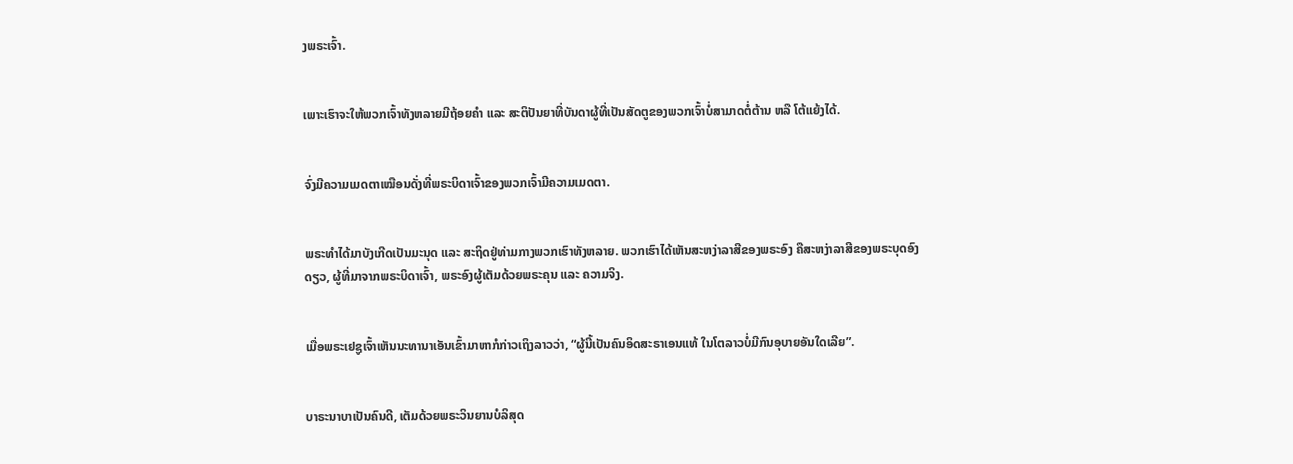ງພຣະເຈົ້າ.


ເພາະເຮົາຈະໃຫ້ພວກເຈົ້າທັງຫລາຍມີຖ້ອຍຄຳ ແລະ ສະຕິປັນຍາທີ່ບັນດາຜູ້ທີ່ເປັນສັດຕູຂອງພວກເຈົ້າບໍ່ສາມາດຕໍ່ຕ້ານ ຫລື ໂຕ້ແຍ້ງໄດ້.


ຈົ່ງມີຄວາມເມດຕາເໝືອນດັ່ງທີ່ພຣະບິດາເຈົ້າຂອງພວກເຈົ້າມີຄວາມເມດຕາ.


ພຣະທຳໄດ້ມາບັງເກີດເປັນມະນຸດ ແລະ ສະຖິດຢູ່ທ່າມກາງພວກເຮົາທັງຫລາຍ. ພວກເຮົາໄດ້ເຫັນສະຫງ່າລາສີຂອງພຣະອົງ ຄືສະຫງ່າລາສີຂອງພຣະບຸດອົງດຽວ, ຜູ້ທີ່ມາຈາກພຣະບິດາເຈົ້າ, ພຣະອົງຜູ້ເຕັມດ້ວຍພຣະຄຸນ ແລະ ຄວາມຈິງ.


ເມື່ອພຣະເຢຊູເຈົ້າເຫັນນະທານາເອັນເຂົ້າມາຫາກໍກ່າວເຖິງລາວວ່າ, “ຜູ້ນີ້ເປັນຄົນອິດສະຣາເອນແທ້ ໃນໂຕລາວບໍ່ມີກົນອຸບາຍອັນໃດເລີຍ”.


ບາຣະນາບາເປັນຄົນດີ, ເຕັມດ້ວຍພຣະວິນຍານບໍລິສຸດ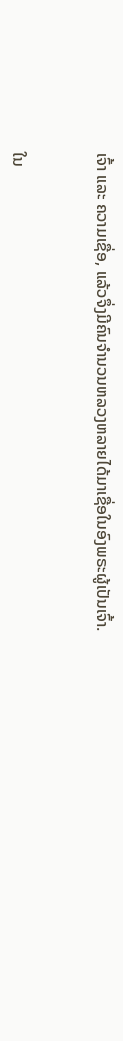ເຈົ້າ ແລະ ຄວາມເຊື່ອ, ແລ້ວຈຶ່ງມີຄົນຈຳນວນຫລວງຫລາຍໄດ້ມາເຊື່ອໃນອົງພຣະຜູ້ເປັນເຈົ້າ.


ໃນ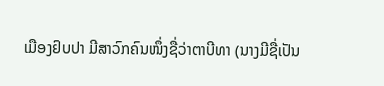ເມືອງຢົບປາ ມີສາວົກຄົນໜຶ່ງຊື່ວ່າຕາບີທາ (ນາງມີຊື່ເປັນ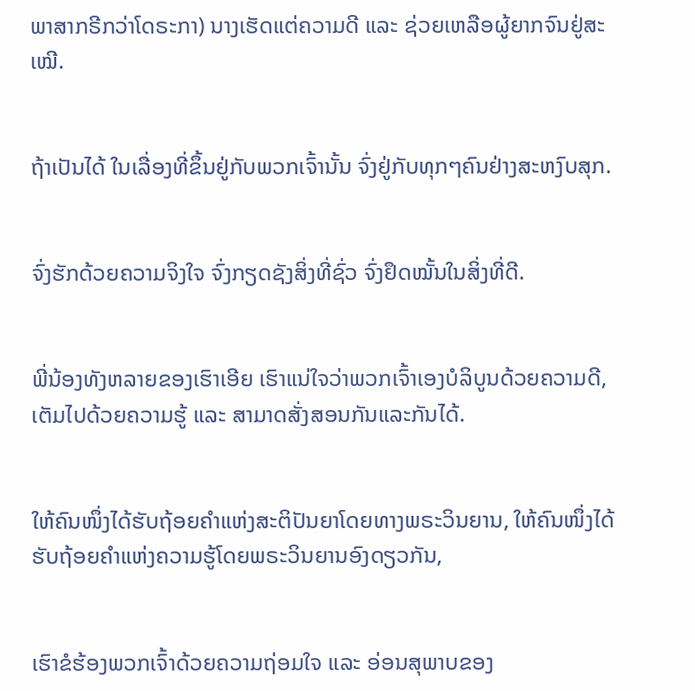ພາສາກຣີກວ່າໂດຣະກາ) ນາງເຮັດແຕ່ຄວາມດີ ແລະ ຊ່ວຍເຫລືອຜູ້ຍາກຈົນຢູ່ສະເໝີ.


ຖ້າເປັນໄດ້ ໃນເລື່ອງທີ່ຂຶ້ນຢູ່ກັບພວກເຈົ້ານັ້ນ ຈົ່ງຢູ່ກັບທຸກໆຄົນຢ່າງສະຫງົບສຸກ.


ຈົ່ງຮັກດ້ວຍຄວາມຈິງໃຈ ຈົ່ງກຽດຊັງສິ່ງທີ່ຊົ່ວ ຈົ່ງຢຶດໝັ້ນໃນສິ່ງທີ່ດີ.


ພີ່ນ້ອງທັງຫລາຍຂອງເຮົາເອີຍ ເຮົາແນ່ໃຈວ່າພວກເຈົ້າເອງບໍລິບູນດ້ວຍຄວາມດີ, ເຕັມໄປດ້ວຍຄວາມຮູ້ ແລະ ສາມາດສັ່ງສອນກັນແລະກັນໄດ້.


ໃຫ້ຄົນໜຶ່ງໄດ້ຮັບຖ້ອຍຄຳແຫ່ງສະຕິປັນຍາໂດຍທາງພຣະວິນຍານ, ໃຫ້ຄົນໜຶ່ງໄດ້ຮັບຖ້ອຍຄຳແຫ່ງຄວາມຮູ້ໂດຍພຣະວິນຍານອົງດຽວກັນ,


ເຮົາຂໍຮ້ອງພວກເຈົ້າດ້ວຍຄວາມຖ່ອມໃຈ ແລະ ອ່ອນສຸພາບຂອງ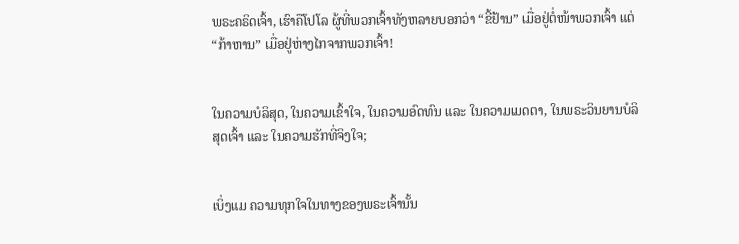ພຣະຄຣິດເຈົ້າ, ເຮົາຄືໂປໂລ ຜູ້ທີ່ພວກເຈົ້າທັງຫລາຍບອກວ່າ “ຂີ້ຢ້ານ” ເມື່ອຢູ່ຕໍ່ໜ້າພວກເຈົ້າ ແຕ່ “ກ້າຫານ” ເມື່ອຢູ່ຫ່າງໄກຈາກພວກເຈົ້າ!


ໃນຄວາມບໍລິສຸດ, ໃນຄວາມເຂົ້າໃຈ, ໃນຄວາມອົດທົນ ແລະ ໃນຄວາມເມດຕາ, ໃນພຣະວິນຍານບໍລິສຸດເຈົ້າ ແລະ ໃນຄວາມຮັກທີ່ຈິງໃຈ;


ເບິ່ງແມ ຄວາມທຸກໃຈໃນທາງຂອງພຣະເຈົ້ານັ້ນ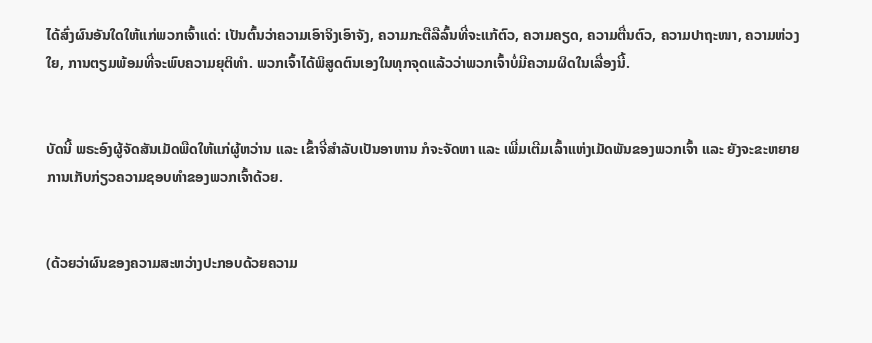ໄດ້ສົ່ງຜົນອັນໃດໃຫ້ແກ່ພວກເຈົ້າແດ່: ເປັນຕົ້ນວ່າຄວາມເອົາຈິງເອົາຈັງ, ຄວາມກະຕືລືລົ້ນທີ່ຈະແກ້ຕົວ, ຄວາມຄຽດ, ຄວາມຕື່ນຕົວ, ຄວາມປາຖະໜາ, ຄວາມຫ່ວງໃຍ, ການຕຽມພ້ອມທີ່ຈະພົບຄວາມຍຸຕິທຳ. ພວກເຈົ້າໄດ້ພິສູດຕົນເອງໃນທຸກຈຸດແລ້ວວ່າພວກເຈົ້າບໍ່ມີຄວາມຜິດໃນເລື່ອງນີ້.


ບັດນີ້ ພຣະອົງຜູ້ຈັດສັນເມັດພືດໃຫ້ແກ່ຜູ້ຫວ່ານ ແລະ ເຂົ້າຈີ່ສຳລັບເປັນອາຫານ ກໍຈະຈັດຫາ ແລະ ເພີ່ມເຕີມເລົ້າແຫ່ງເມັດພັນຂອງພວກເຈົ້າ ແລະ ຍັງຈະຂະຫຍາຍການເກັບກ່ຽວຄວາມຊອບທຳຂອງພວກເຈົ້າດ້ວຍ.


(ດ້ວຍວ່າຜົນຂອງຄວາມສະຫວ່າງປະກອບດ້ວຍຄວາມ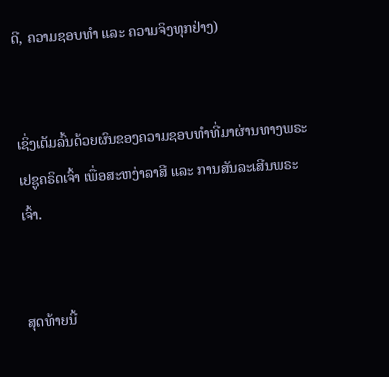ດີ, ຄວາມຊອບທຳ ແລະ ຄວາມຈິງທຸກຢ່າງ)


ເຊິ່ງເຕັມລົ້ນດ້ວຍຜົນຂອງຄວາມຊອບທຳທີ່ມາຜ່ານທາງພຣະເຢຊູຄຣິດເຈົ້າ ເພື່ອສະຫງ່າລາສີ ແລະ ການສັນລະເສີນພຣະເຈົ້າ.


ສຸດທ້າຍນີ້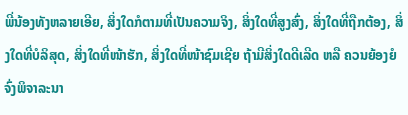ພີ່ນ້ອງທັງຫລາຍເອີຍ, ສິ່ງໃດກໍຕາມທີ່ເປັນຄວາມຈິງ, ສິ່ງໃດທີ່ສູງສົ່ງ, ສິ່ງໃດທີ່ຖືກຕ້ອງ, ສິ່ງໃດທີ່ບໍລິສຸດ, ສິ່ງໃດທີ່ໜ້າຮັກ, ສິ່ງໃດທີ່ໜ້າຊົມເຊີຍ ຖ້າມີສິ່ງໃດດີເລີດ ຫລື ຄວນຍ້ອງຍໍ ຈົ່ງພິຈາລະນາ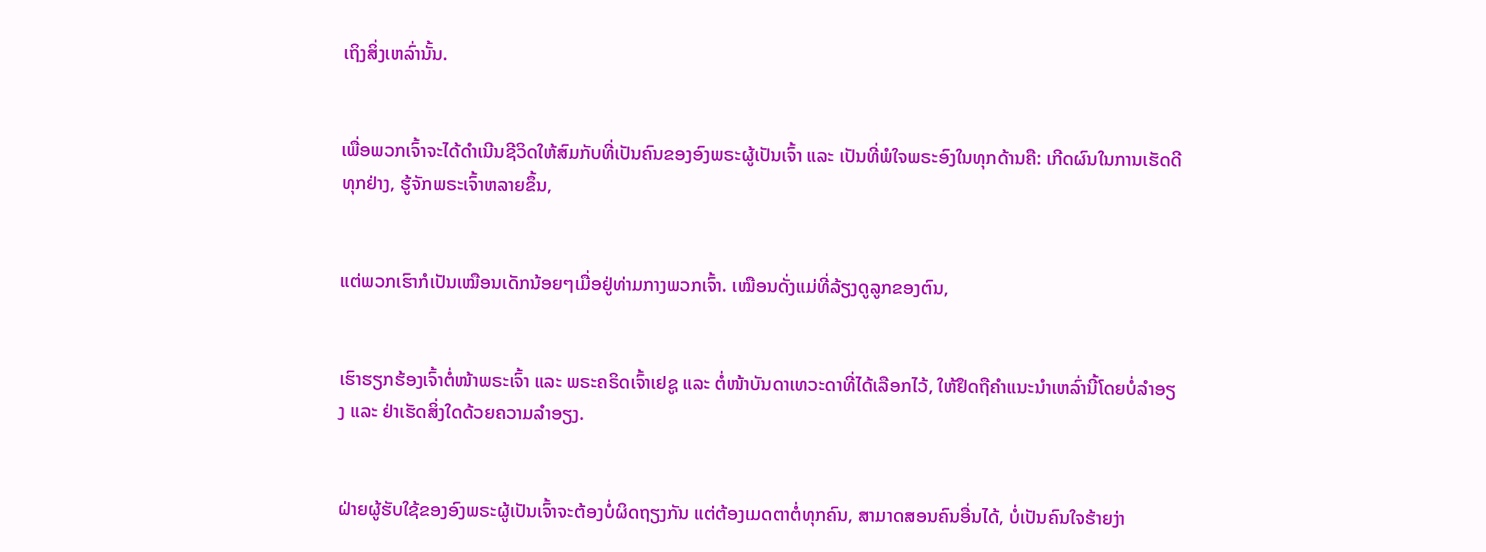ເຖິງສິ່ງເຫລົ່ານັ້ນ.


ເພື່ອພວກເຈົ້າຈະໄດ້ດຳເນີນຊີວິດໃຫ້ສົມກັບທີ່ເປັນຄົນຂອງອົງພຣະຜູ້ເປັນເຈົ້າ ແລະ ເປັນທີ່ພໍໃຈພຣະອົງໃນທຸກດ້ານຄື: ເກີດຜົນໃນການເຮັດດີທຸກຢ່າງ, ຮູ້ຈັກພຣະເຈົ້າຫລາຍຂຶ້ນ,


ແຕ່ພວກເຮົາກໍເປັນເໝືອນເດັກນ້ອຍໆເມື່ອຢູ່ທ່າມກາງພວກເຈົ້າ. ເໝືອນດັ່ງແມ່ທີ່ລ້ຽງດູລູກຂອງຕົນ,


ເຮົາຮຽກຮ້ອງເຈົ້າຕໍ່ໜ້າພຣະເຈົ້າ ແລະ ພຣະຄຣິດເຈົ້າເຢຊູ ແລະ ຕໍ່ໜ້າບັນດາເທວະດາທີ່ໄດ້ເລືອກໄວ້, ໃຫ້ຢຶດຖືຄຳແນະນຳເຫລົ່ານີ້ໂດຍບໍ່ລຳອຽງ ແລະ ຢ່າເຮັດສິ່ງໃດດ້ວຍຄວາມລໍາອຽງ.


ຝ່າຍຜູ້ຮັບໃຊ້ຂອງອົງພຣະຜູ້ເປັນເຈົ້າຈະຕ້ອງບໍ່ຜິດຖຽງກັນ ແຕ່ຕ້ອງເມດຕາຕໍ່ທຸກຄົນ, ສາມາດສອນຄົນອື່ນໄດ້, ບໍ່ເປັນຄົນໃຈຮ້າຍງ່າ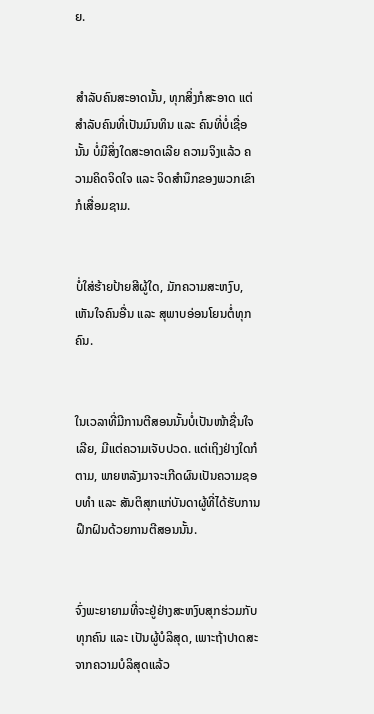ຍ.


ສຳລັບຄົນສະອາດນັ້ນ, ທຸກສິ່ງກໍສະອາດ ແຕ່ສຳລັບຄົນທີ່ເປັນມົນທິນ ແລະ ຄົນທີ່ບໍ່ເຊື່ອນັ້ນ ບໍ່ມີສິ່ງໃດສະອາດເລີຍ ຄວາມຈິງແລ້ວ ຄວາມຄິດຈິດໃຈ ແລະ ຈິດສຳນຶກຂອງພວກເຂົາກໍເສື່ອມຊາມ.


ບໍ່ໃສ່ຮ້າຍປ້າຍສີຜູ້ໃດ, ມັກຄວາມສະຫງົບ, ເຫັນໃຈຄົນອື່ນ ແລະ ສຸພາບອ່ອນໂຍນຕໍ່ທຸກຄົນ.


ໃນເວລາທີ່ມີການຕີສອນນັ້ນບໍ່ເປັນໜ້າຊື່ນໃຈເລີຍ, ມີແຕ່ຄວາມເຈັບປວດ. ແຕ່ເຖິງຢ່າງໃດກໍຕາມ, ພາຍຫລັງມາຈະເກີດຜົນເປັນຄວາມຊອບທຳ ແລະ ສັນຕິສຸກແກ່ບັນດາຜູ້ທີ່ໄດ້ຮັບການຝຶກຝົນດ້ວຍການຕີສອນນັ້ນ.


ຈົ່ງພະຍາຍາມທີ່ຈະຢູ່ຢ່າງສະຫງົບສຸກຮ່ວມກັບທຸກຄົນ ແລະ ເປັນຜູ້ບໍລິສຸດ, ເພາະຖ້າປາດສະຈາກຄວາມບໍລິສຸດແລ້ວ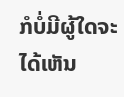ກໍບໍ່ມີຜູ້ໃດຈະໄດ້ເຫັນ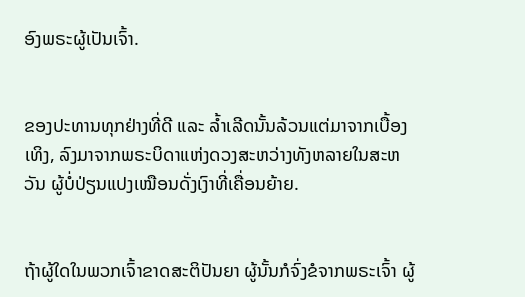ອົງພຣະຜູ້ເປັນເຈົ້າ.


ຂອງປະທານທຸກຢ່າງທີ່ດີ ແລະ ລ້ຳເລີດນັ້ນລ້ວນແຕ່ມາຈາກເບື້ອງເທິງ, ລົງມາຈາກພຣະບິດາແຫ່ງດວງສະຫວ່າງທັງຫລາຍໃນສະຫວັນ ຜູ້ບໍ່ປ່ຽນແປງເໝືອນດັ່ງເງົາທີ່ເຄື່ອນຍ້າຍ.


ຖ້າຜູ້ໃດໃນພວກເຈົ້າຂາດສະຕິປັນຍາ ຜູ້ນັ້ນກໍຈົ່ງຂໍຈາກພຣະເຈົ້າ ຜູ້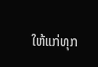ໃຫ້ແກ່ທຸກ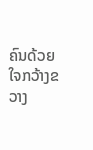ຄົນດ້ວຍໃຈກວ້າງຂວາງ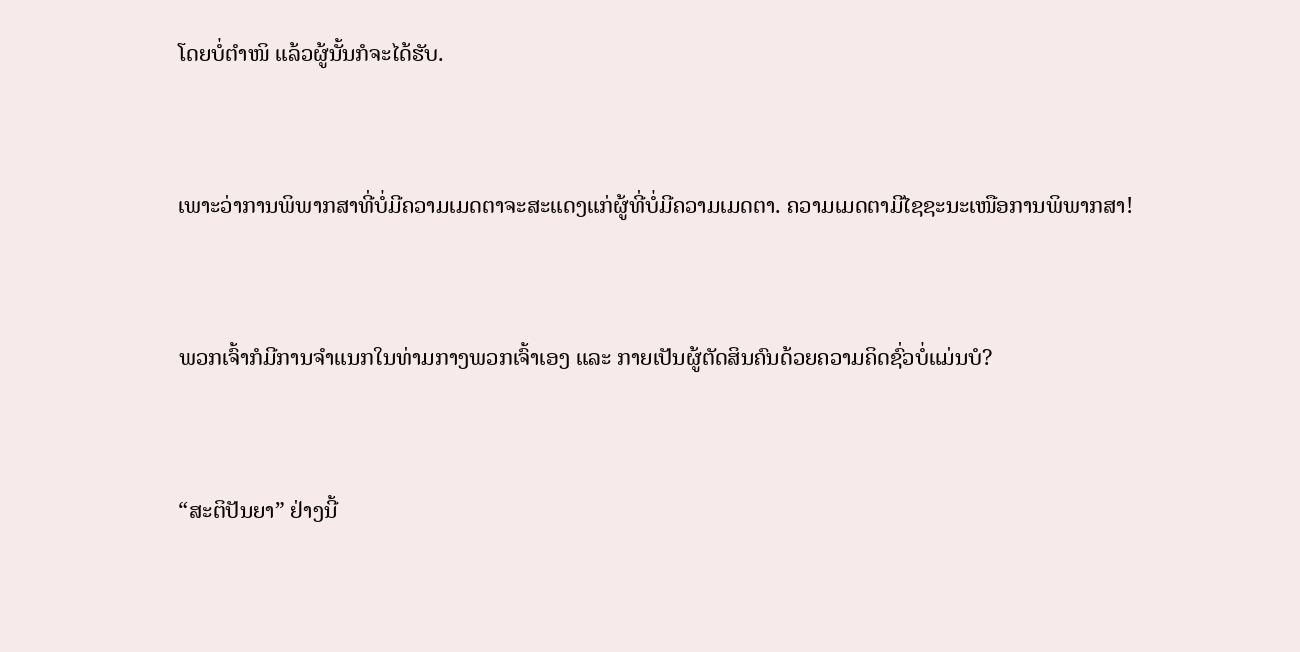ໂດຍບໍ່ຕຳໜິ ແລ້ວຜູ້ນັ້ນກໍຈະໄດ້ຮັບ.


ເພາະວ່າການພິພາກສາທີ່ບໍ່ມີຄວາມເມດຕາຈະສະແດງແກ່ຜູ້ທີ່ບໍ່ມີຄວາມເມດຕາ. ຄວາມເມດຕາມີໄຊຊະນະເໜືອການພິພາກສາ!


ພວກເຈົ້າກໍມີການຈຳແນກໃນທ່າມກາງພວກເຈົ້າເອງ ແລະ ກາຍເປັນຜູ້ຕັດສິນຄົນດ້ວຍຄວາມຄິດຊົ່ວບໍ່ແມ່ນບໍ?


“ສະຕິປັນຍາ” ຢ່າງນີ້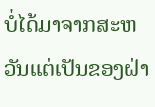ບໍ່ໄດ້ມາຈາກສະຫວັນແຕ່ເປັນຂອງຝ່າ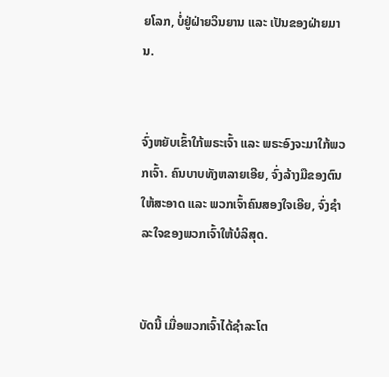ຍໂລກ, ບໍ່ຢູ່ຝ່າຍວິນຍານ ແລະ ເປັນຂອງຝ່າຍມານ.


ຈົ່ງຫຍັບເຂົ້າໃກ້ພຣະເຈົ້າ ແລະ ພຣະອົງຈະມາໃກ້ພວກເຈົ້າ. ຄົນບາບທັງຫລາຍເອີຍ, ຈົ່ງລ້າງມືຂອງຕົນໃຫ້ສະອາດ ແລະ ພວກເຈົ້າຄົນສອງໃຈເອີຍ, ຈົ່ງຊຳລະໃຈຂອງພວກເຈົ້າໃຫ້ບໍລິສຸດ.


ບັດນີ້ ເມື່ອພວກເຈົ້າໄດ້ຊຳລະໂຕ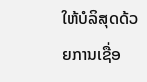ໃຫ້ບໍລິສຸດດ້ວຍການເຊື່ອ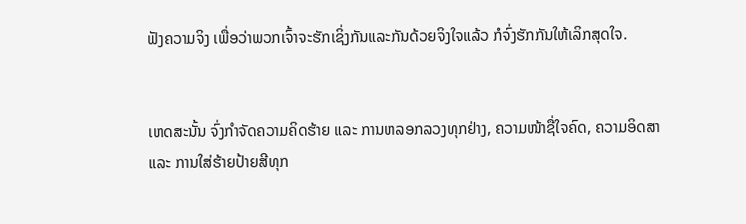ຟັງຄວາມຈິງ ເພື່ອວ່າພວກເຈົ້າຈະຮັກເຊິ່ງກັນແລະກັນດ້ວຍຈິງໃຈແລ້ວ ກໍຈົ່ງຮັກກັນໃຫ້ເລິກສຸດໃຈ.


ເຫດສະນັ້ນ ຈົ່ງກຳຈັດຄວາມຄິດຮ້າຍ ແລະ ການຫລອກລວງທຸກຢ່າງ, ຄວາມໜ້າຊື່ໃຈຄົດ, ຄວາມອິດສາ ແລະ ການໃສ່ຮ້າຍປ້າຍສີທຸກ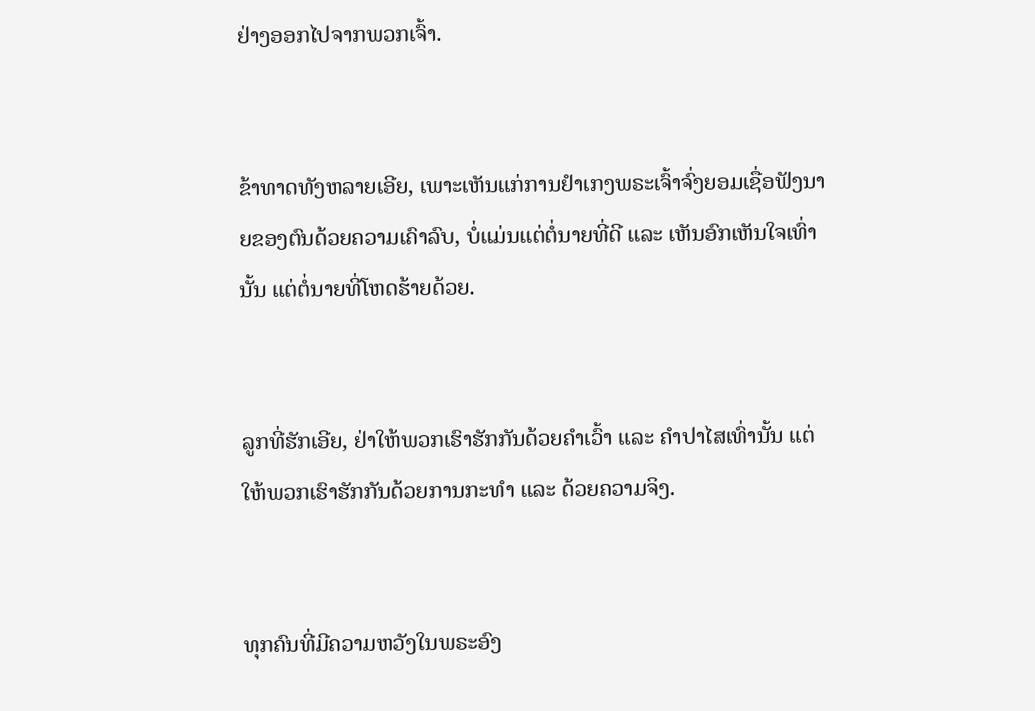ຢ່າງອອກໄປຈາກພວກເຈົ້າ.


ຂ້າທາດທັງຫລາຍເອີຍ, ເພາະເຫັນແກ່ການຢຳເກງພຣະເຈົ້າຈົ່ງຍອມເຊື່ອຟັງນາຍຂອງຕົນດ້ວຍຄວາມເຄົາລົບ, ບໍ່ແມ່ນແຕ່ຕໍ່ນາຍທີ່ດີ ແລະ ເຫັນອົກເຫັນໃຈເທົ່ານັ້ນ ແຕ່ຕໍ່ນາຍທີ່ໂຫດຮ້າຍດ້ວຍ.


ລູກທີ່ຮັກເອີຍ, ຢ່າໃຫ້ພວກເຮົາຮັກກັນດ້ວຍຄຳເວົ້າ ແລະ ຄຳປາໄສເທົ່ານັ້ນ ແຕ່ໃຫ້ພວກເຮົາຮັກກັນດ້ວຍການກະທຳ ແລະ ດ້ວຍຄວາມຈິງ.


ທຸກຄົນທີ່ມີຄວາມຫວັງໃນພຣະອົງ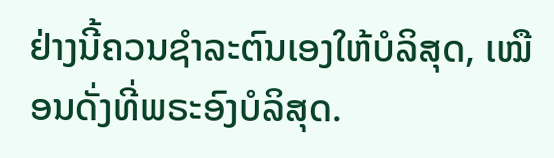ຢ່າງນີ້ຄວນຊຳລະຕົນເອງໃຫ້ບໍລິສຸດ, ເໝືອນດັ່ງທີ່ພຣະອົງບໍລິສຸດ.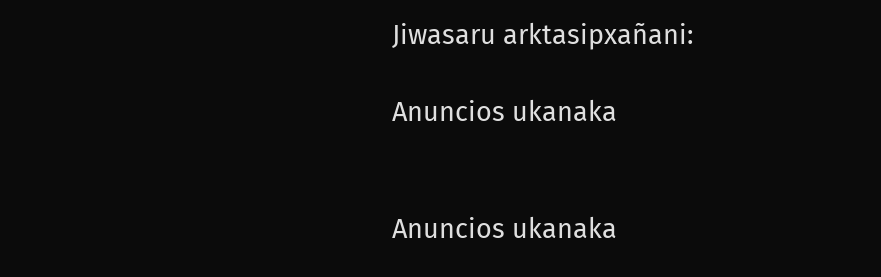Jiwasaru arktasipxañani:

Anuncios ukanaka


Anuncios ukanaka